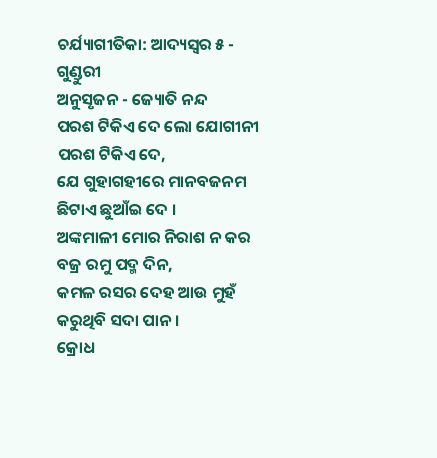ଚର୍ଯ୍ୟାଗୀତିକା: ଆଦ୍ୟସ୍ୱର ୫ - ଗୁଣ୍ଡୁରୀ
ଅନୁସୃଜନ - ଜ୍ୟୋତି ନନ୍ଦ
ପରଶ ଟିକିଏ ଦେ ଲୋ ଯୋଗୀନୀ ପରଶ ଟିକିଏ ଦେ,
ଯେ ଗୁହାଗହୀରେ ମାନବଜନମ ଛିଟାଏ ଛୁଆଁଇ ଦେ ।
ଅଙ୍କମାଳୀ ମୋର ନିରାଶ ନ କର ବଜ୍ର ରମୁ ପଦ୍ମ ଦିନ,
କମଳ ରସର ଦେହ ଆଉ ମୁହଁ କରୁଥିବି ସଦା ପାନ ।
କ୍ରୋଧ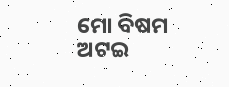ମୋ ବିଷମ ଅଟଇ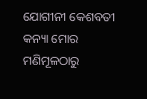ଯୋଗୀନୀ କେଶବତୀ କନ୍ୟା ମୋର
ମଣିମୂଳଠାରୁ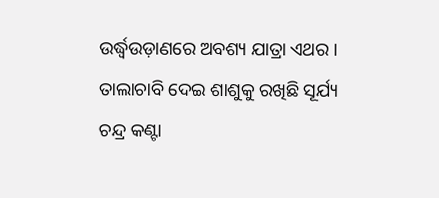ଉର୍ଦ୍ଧ୍ୱଉଡ଼ାଣରେ ଅବଶ୍ୟ ଯାତ୍ରା ଏଥର ।
ତାଲାଚାବି ଦେଇ ଶାଶୁକୁ ରଖିଛି ସୂର୍ଯ୍ୟ ଚନ୍ଦ୍ର କଣ୍ଟା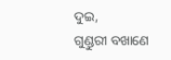ଦୁଇ,
ଗୁଣ୍ଡୁରୀ ବଖାଣେ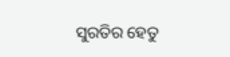ସୁରତିର ହେତୁ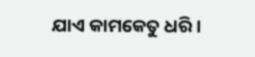ଯାଏ କାମକେତୁ ଧରି ।